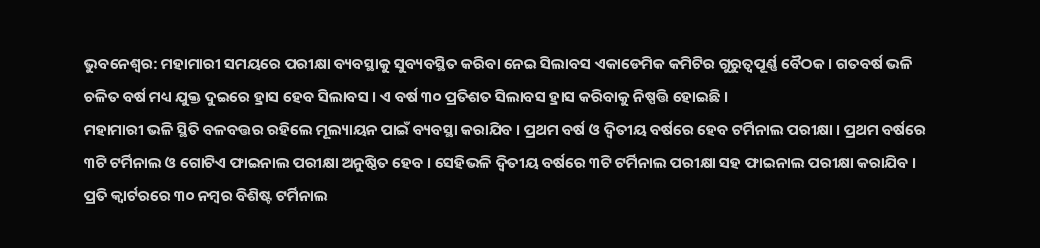ଭୁବନେଶ୍ବର: ମହାମାରୀ ସମୟରେ ପରୀକ୍ଷା ବ୍ୟବସ୍ଥାକୁ ସୁବ୍ୟବସ୍ଥିତ କରିବା ନେଇ ସିଲାବସ ଏକାଡେମିକ କମିଟିର ଗୁରୁତ୍ବପୂର୍ଣ୍ଣ ବୈଠକ । ଗତବର୍ଷ ଭଳି ଚଳିତ ବର୍ଷ ମଧ୍ୟ ଯୁକ୍ତ ଦୁଇରେ ହ୍ରାସ ହେବ ସିଲାବସ । ଏ ବର୍ଷ ୩୦ ପ୍ରତିଶତ ସିଲାବସ ହ୍ରାସ କରିବାକୁ ନିଷ୍ପତ୍ତି ହୋଇଛି ।
ମହାମାରୀ ଭଳି ସ୍ଥିତି ବଳବତ୍ତର ରହିଲେ ମୂଲ୍ୟାୟନ ପାଇଁ ବ୍ୟବସ୍ଥା କରାଯିବ । ପ୍ରଥମ ବର୍ଷ ଓ ଦ୍ବିତୀୟ ବର୍ଷରେ ହେବ ଟର୍ମିନାଲ ପରୀକ୍ଷା । ପ୍ରଥମ ବର୍ଷରେ ୩ଟି ଟର୍ମିନାଲ ଓ ଗୋଟିଏ ଫାଇନାଲ ପରୀକ୍ଷା ଅନୁଷ୍ଠିତ ହେବ । ସେହିଭଳି ଦ୍ବିତୀୟ ବର୍ଷରେ ୩ଟି ଟର୍ମିନାଲ ପରୀକ୍ଷା ସହ ଫାଇନାଲ ପରୀକ୍ଷା କରାଯିବ ।
ପ୍ରତି କ୍ବାର୍ଟରରେ ୩୦ ନମ୍ବର ବିଶିଷ୍ଟ ଟର୍ମିନାଲ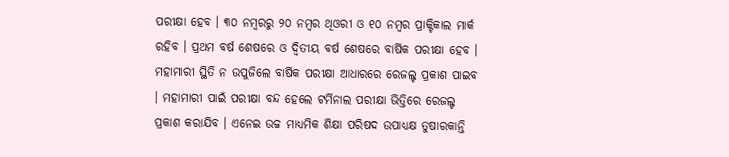ପରୀକ୍ଷା ହେବ । ୩୦ ନମ୍ବରରୁ ୨୦ ନମ୍ବର ଥିଓରୀ ଓ ୧୦ ନମ୍ବର ପ୍ରାକ୍ଟିକାଲ ମାର୍କ ରହିବ । ପ୍ରଥମ ବର୍ଷ ଶେଷରେ ଓ ଦ୍ବିତୀୟ ବର୍ଷ ଶେଷରେ ବାର୍ଷିକ ପରୀକ୍ଷା ହେବ । ମହାମାରୀ ସ୍ଥିତି ନ ଉପୁଜିଲେ ବାର୍ଷିକ ପରୀକ୍ଷା ଆଧାରରେ ରେଜଲ୍ଟ ପ୍ରକାଶ ପାଇବ । ମହାମାରୀ ପାଇଁ ପରୀକ୍ଷା ବନ୍ଦ ହେଲେ ଟର୍ମିନାଲ ପରୀକ୍ଷା ଭିତ୍ତିରେ ରେଜଲ୍ଟ ପ୍ରକାଶ କରାଯିବ । ଏନେଇ ଉଚ୍ଚ ମାଧ୍ୟମିକ ଶିକ୍ଷା ପରିଷଦ ଉପାଧ୍ୟକ୍ଷ ତୁଷାରକାନ୍ତି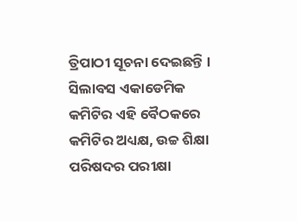ତ୍ରିପାଠୀ ସୂଚନା ଦେଇଛନ୍ତି ।
ସିଲାବସ ଏକାଡେମିକ କମିଟିର ଏହି ବୈଠକରେ କମିଟିର ଅଧ୍ୟକ୍ଷ, ଉଚ୍ଚ ଶିକ୍ଷା ପରିଷଦର ପରୀକ୍ଷା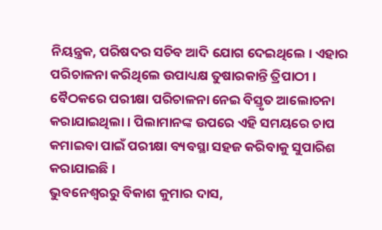ନିୟନ୍ତ୍ରକ, ପରିଷଦର ସଚିବ ଆଦି ଯୋଗ ଦେଇଥିଲେ । ଏହାର ପରିଚାଳନା କରିଥିଲେ ଉପାଧ୍ୟକ୍ଷ ତୁଷାରକାନ୍ତି ତ୍ରିପାଠୀ । ବୈଠକରେ ପରୀକ୍ଷା ପରିଚାଳନା ନେଇ ବିସ୍ତୃତ ଆଲୋଚନା କରାଯାଇଥିଲା । ପିଲାମାନଙ୍କ ଉପରେ ଏହି ସମୟରେ ଚାପ କମାଇବା ପାଇଁ ପରୀକ୍ଷା ବ୍ୟବସ୍ଥା ସହଜ କରିବାକୁ ସୁପାରିଶ କରାଯାଇଛି ।
ଭୁବନେଶ୍ବରରୁ ବିକାଶ କୁମାର ଦାସ,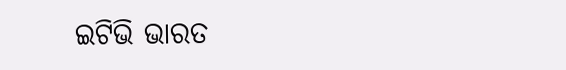ଇଟିଭି ଭାରତ